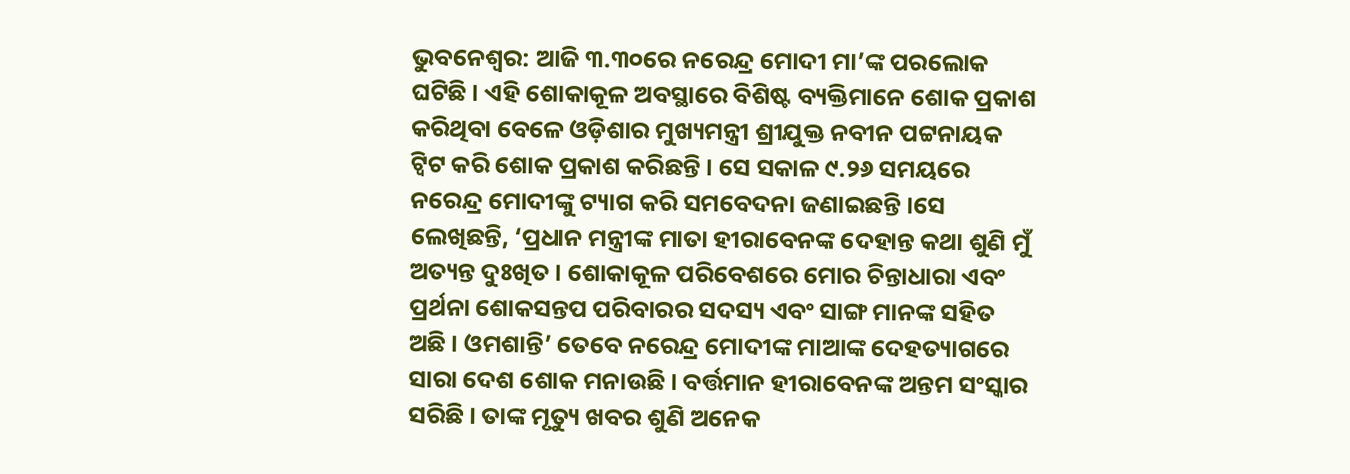ଭୁବନେଶ୍ୱର: ଆଜି ୩.୩୦ରେ ନରେନ୍ଦ୍ର ମୋଦୀ ମା’ଙ୍କ ପରଲୋକ ଘଟିଛି । ଏହି ଶୋକାକୂଳ ଅବସ୍ଥାରେ ବିଶିଷ୍ଟ ବ୍ୟକ୍ତିମାନେ ଶୋକ ପ୍ରକାଶ କରିଥିବା ବେଳେ ଓଡ଼ିଶାର ମୁଖ୍ୟମନ୍ତ୍ରୀ ଶ୍ରୀଯୁକ୍ତ ନବୀନ ପଟ୍ଟନାୟକ ଟ୍ୱିଟ କରି ଶୋକ ପ୍ରକାଶ କରିଛନ୍ତି । ସେ ସକାଳ ୯.୨୬ ସମୟରେ ନରେନ୍ଦ୍ର ମୋଦୀଙ୍କୁ ଟ୍ୟାଗ କରି ସମବେଦନା ଜଣାଇଛନ୍ତି ।ସେ ଲେଖିଛନ୍ତି, ‘ପ୍ରଧାନ ମନ୍ତ୍ରୀଙ୍କ ମାତା ହୀରାବେନଙ୍କ ଦେହାନ୍ତ କଥା ଶୁଣି ମୁଁ ଅତ୍ୟନ୍ତ ଦୁଃଖିତ । ଶୋକାକୂଳ ପରିବେଶରେ ମୋର ଚିନ୍ତାଧାରା ଏବଂ ପ୍ରର୍ଥନା ଶୋକସନ୍ତପ ପରିବାରର ସଦସ୍ୟ ଏବଂ ସାଙ୍ଗ ମାନଙ୍କ ସହିତ ଅଛି । ଓମଶାନ୍ତି’ ତେବେ ନରେନ୍ଦ୍ର ମୋଦୀଙ୍କ ମାଆଙ୍କ ଦେହତ୍ୟାଗରେ ସାରା ଦେଶ ଶୋକ ମନାଉଛି । ବର୍ତ୍ତମାନ ହୀରାବେନଙ୍କ ଅନ୍ତମ ସଂସ୍କାର ସରିଛି । ତାଙ୍କ ମୃତ୍ୟୁ ଖବର ଶୁଣି ଅନେକ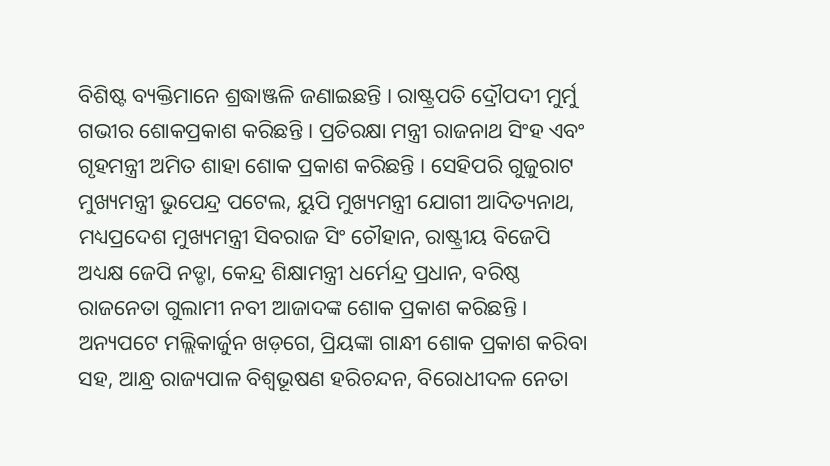ବିଶିଷ୍ଟ ବ୍ୟକ୍ତିମାନେ ଶ୍ରଦ୍ଧାଞ୍ଜଳି ଜଣାଇଛନ୍ତି । ରାଷ୍ଟ୍ରପତି ଦ୍ରୌପଦୀ ମୁର୍ମୁ ଗଭୀର ଶୋକପ୍ରକାଶ କରିଛନ୍ତି । ପ୍ରତିରକ୍ଷା ମନ୍ତ୍ରୀ ରାଜନାଥ ସିଂହ ଏବଂ ଗୃହମନ୍ତ୍ରୀ ଅମିତ ଶାହା ଶୋକ ପ୍ରକାଶ କରିଛନ୍ତି । ସେହିପରି ଗୁଜୁରାଟ ମୁଖ୍ୟମନ୍ତ୍ରୀ ଭୁପେନ୍ଦ୍ର ପଟେଲ, ୟୁପି ମୁଖ୍ୟମନ୍ତ୍ରୀ ଯୋଗୀ ଆଦିତ୍ୟନାଥ, ମଧ୍ୟପ୍ରଦେଶ ମୁଖ୍ୟମନ୍ତ୍ରୀ ସିବରାଜ ସିଂ ଚୌହାନ, ରାଷ୍ଟ୍ରୀୟ ବିଜେପି ଅଧ୍ୟକ୍ଷ ଜେପି ନଡ୍ଡା, କେନ୍ଦ୍ର ଶିକ୍ଷାମନ୍ତ୍ରୀ ଧର୍ମେନ୍ଦ୍ର ପ୍ରଧାନ, ବରିଷ୍ଠ ରାଜନେତା ଗୁଲାମୀ ନବୀ ଆଜାଦଙ୍କ ଶୋକ ପ୍ରକାଶ କରିଛନ୍ତି । ଅନ୍ୟପଟେ ମଲ୍ଲିକାର୍ଜୁନ ଖଡ଼ଗେ, ପ୍ରିୟଙ୍କା ଗାନ୍ଧୀ ଶୋକ ପ୍ରକାଶ କରିବା ସହ, ଆନ୍ଧ୍ର ରାଜ୍ୟପାଳ ବିଶ୍ୱଭୂଷଣ ହରିଚନ୍ଦନ, ବିରୋଧୀଦଳ ନେତା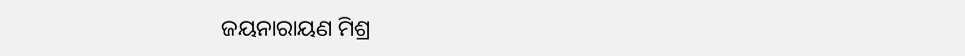ଜୟନାରାୟଣ ମିଶ୍ର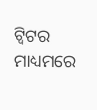ଟ୍ୱିଟର ମାଧ୍ୟମରେ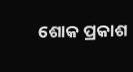ଶୋକ ପ୍ରକାଶ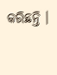କରିଛନ୍ତି ।